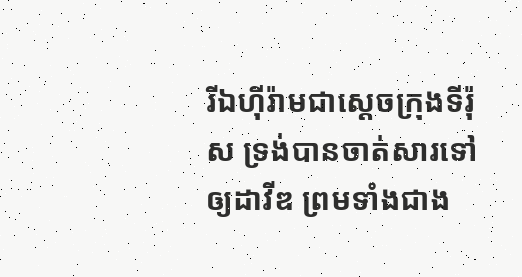រីឯហ៊ីរ៉ាមជាស្តេចក្រុងទីរ៉ុស ទ្រង់បានចាត់សារទៅឲ្យដាវីឌ ព្រមទាំងជាង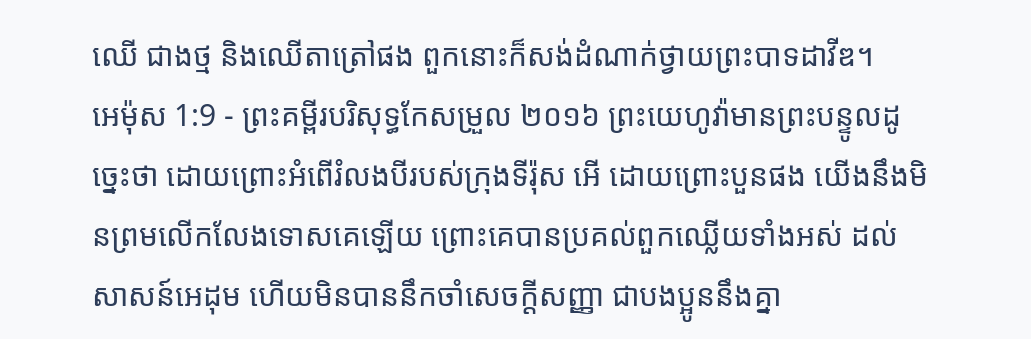ឈើ ជាងថ្ម និងឈើតាត្រៅផង ពួកនោះក៏សង់ដំណាក់ថ្វាយព្រះបាទដាវីឌ។
អេម៉ុស 1:9 - ព្រះគម្ពីរបរិសុទ្ធកែសម្រួល ២០១៦ ព្រះយេហូវ៉ាមានព្រះបន្ទូលដូច្នេះថា ដោយព្រោះអំពើរំលងបីរបស់ក្រុងទីរ៉ុស អើ ដោយព្រោះបួនផង យើងនឹងមិនព្រមលើកលែងទោសគេឡើយ ព្រោះគេបានប្រគល់ពួកឈ្លើយទាំងអស់ ដល់សាសន៍អេដុម ហើយមិនបាននឹកចាំសេចក្ដីសញ្ញា ជាបងប្អូននឹងគ្នា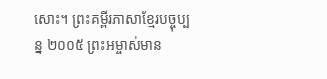សោះ។ ព្រះគម្ពីរភាសាខ្មែរបច្ចុប្បន្ន ២០០៥ ព្រះអម្ចាស់មាន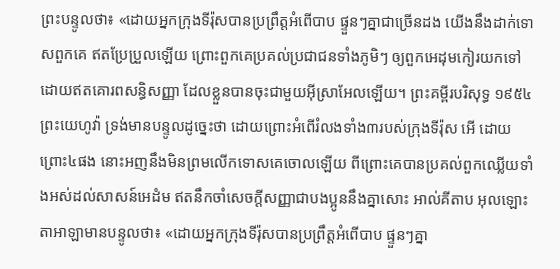ព្រះបន្ទូលថា៖ «ដោយអ្នកក្រុងទីរ៉ុសបានប្រព្រឹត្តអំពើបាប ផ្ទួនៗគ្នាជាច្រើនដង យើងនឹងដាក់ទោសពួកគេ ឥតប្រែប្រួលឡើយ ព្រោះពួកគេប្រគល់ប្រជាជនទាំងភូមិៗ ឲ្យពួកអេដុមកៀរយកទៅ ដោយឥតគោរពសន្ធិសញ្ញា ដែលខ្លួនបានចុះជាមួយអ៊ីស្រាអែលឡើយ។ ព្រះគម្ពីរបរិសុទ្ធ ១៩៥៤ ព្រះយេហូវ៉ា ទ្រង់មានបន្ទូលដូច្នេះថា ដោយព្រោះអំពើរំលងទាំង៣របស់ក្រុងទីរ៉ុស អើ ដោយព្រោះ៤ផង នោះអញនឹងមិនព្រមលើកទោសគេចោលឡើយ ពីព្រោះគេបានប្រគល់ពួកឈ្លើយទាំងអស់ដល់សាសន៍អេដំម ឥតនឹកចាំសេចក្ដីសញ្ញាជាបងប្អូននឹងគ្នាសោះ អាល់គីតាប អុលឡោះតាអាឡាមានបន្ទូលថា៖ «ដោយអ្នកក្រុងទីរ៉ុសបានប្រព្រឹត្តអំពើបាប ផ្ទួនៗគ្នា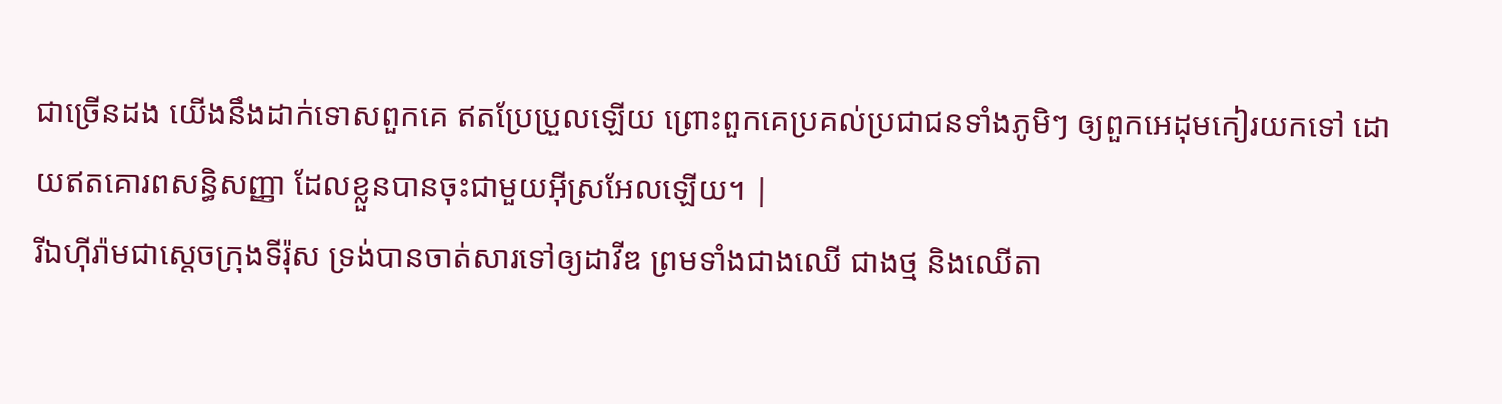ជាច្រើនដង យើងនឹងដាក់ទោសពួកគេ ឥតប្រែប្រួលឡើយ ព្រោះពួកគេប្រគល់ប្រជាជនទាំងភូមិៗ ឲ្យពួកអេដុមកៀរយកទៅ ដោយឥតគោរពសន្ធិសញ្ញា ដែលខ្លួនបានចុះជាមួយអ៊ីស្រអែលឡើយ។ |
រីឯហ៊ីរ៉ាមជាស្តេចក្រុងទីរ៉ុស ទ្រង់បានចាត់សារទៅឲ្យដាវីឌ ព្រមទាំងជាងឈើ ជាងថ្ម និងឈើតា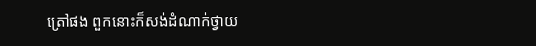ត្រៅផង ពួកនោះក៏សង់ដំណាក់ថ្វាយ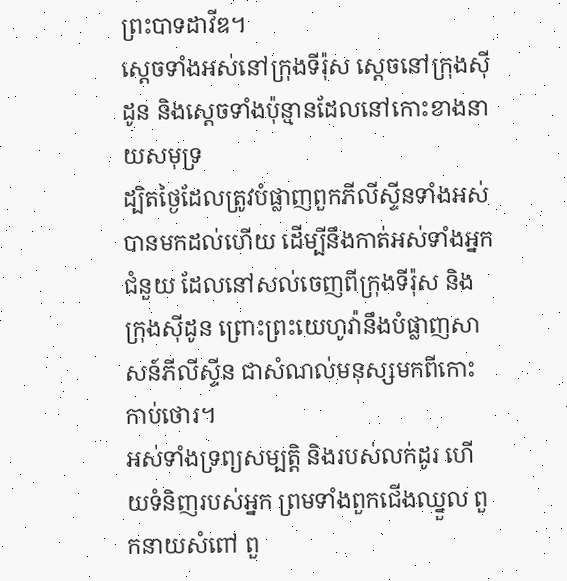ព្រះបាទដាវីឌ។
ស្តេចទាំងអស់នៅក្រុងទីរ៉ុស ស្តេចនៅក្រុងស៊ីដូន និងស្តេចទាំងប៉ុន្មានដែលនៅកោះខាងនាយសមុទ្រ
ដ្បិតថ្ងៃដែលត្រូវបំផ្លាញពួកភីលីស្ទីនទាំងអស់ បានមកដល់ហើយ ដើម្បីនឹងកាត់អស់ទាំងអ្នកជំនួយ ដែលនៅសល់ចេញពីក្រុងទីរ៉ុស និងក្រុងស៊ីដូន ព្រោះព្រះយេហូវ៉ានឹងបំផ្លាញសាសន៍ភីលីស្ទីន ជាសំណល់មនុស្សមកពីកោះកាប់ថោរ។
អស់ទាំងទ្រព្យសម្បត្តិ និងរបស់លក់ដូរ ហើយទំនិញរបស់អ្នក ព្រមទាំងពួកជើងឈ្នួល ពួកនាយសំពៅ ពួ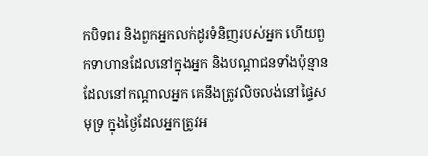កបិទពរ និងពួកអ្នកលក់ដូរទំនិញរបស់អ្នក ហើយពួកទាហានដែលនៅក្នុងអ្នក និងបណ្ដាជនទាំងប៉ុន្មានដែលនៅកណ្ដាលអ្នក គេនឹងត្រូវលិចលង់នៅផ្ទៃសមុទ្រ ក្នុងថ្ងៃដែលអ្នកត្រូវអ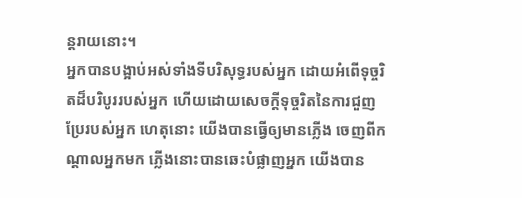ន្តរាយនោះ។
អ្នកបានបង្អាប់អស់ទាំងទីបរិសុទ្ធរបស់អ្នក ដោយអំពើទុច្ចរិតដ៏បរិបូររបស់អ្នក ហើយដោយសេចក្ដីទុច្ចរិតនៃការជួញប្រែរបស់អ្នក ហេតុនោះ យើងបានធ្វើឲ្យមានភ្លើង ចេញពីកណ្ដាលអ្នកមក ភ្លើងនោះបានឆេះបំផ្លាញអ្នក យើងបាន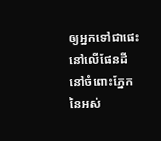ឲ្យអ្នកទៅជាផេះនៅលើផែនដី នៅចំពោះភ្នែកនៃអស់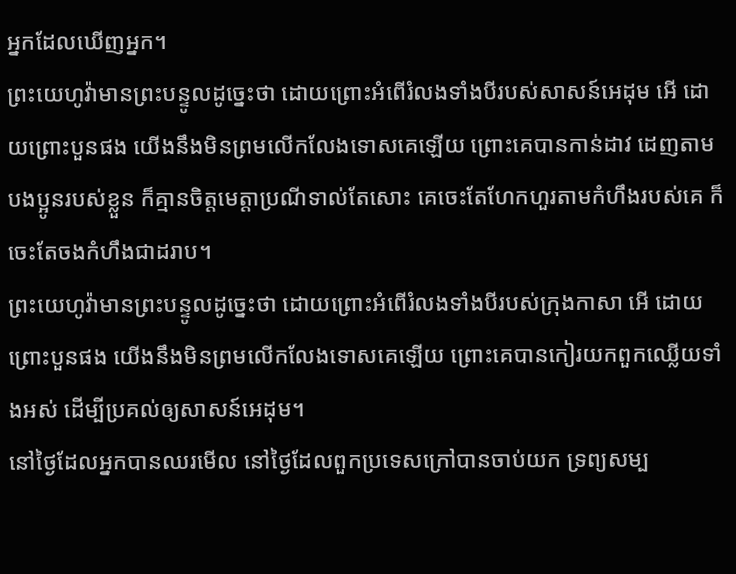អ្នកដែលឃើញអ្នក។
ព្រះយេហូវ៉ាមានព្រះបន្ទូលដូច្នេះថា ដោយព្រោះអំពើរំលងទាំងបីរបស់សាសន៍អេដុម អើ ដោយព្រោះបួនផង យើងនឹងមិនព្រមលើកលែងទោសគេឡើយ ព្រោះគេបានកាន់ដាវ ដេញតាមបងប្អូនរបស់ខ្លួន ក៏គ្មានចិត្តមេត្តាប្រណីទាល់តែសោះ គេចេះតែហែកហួរតាមកំហឹងរបស់គេ ក៏ចេះតែចងកំហឹងជាដរាប។
ព្រះយេហូវ៉ាមានព្រះបន្ទូលដូច្នេះថា ដោយព្រោះអំពើរំលងទាំងបីរបស់ក្រុងកាសា អើ ដោយព្រោះបួនផង យើងនឹងមិនព្រមលើកលែងទោសគេឡើយ ព្រោះគេបានកៀរយកពួកឈ្លើយទាំងអស់ ដើម្បីប្រគល់ឲ្យសាសន៍អេដុម។
នៅថ្ងៃដែលអ្នកបានឈរមើល នៅថ្ងៃដែលពួកប្រទេសក្រៅបានចាប់យក ទ្រព្យសម្ប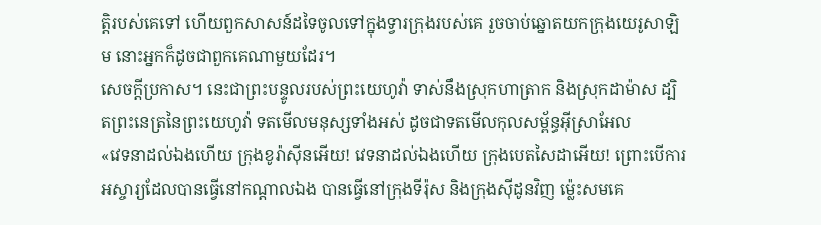ត្តិរបស់គេទៅ ហើយពួកសាសន៍ដទៃចូលទៅក្នុងទ្វារក្រុងរបស់គេ រួចចាប់ឆ្នោតយកក្រុងយេរូសាឡិម នោះអ្នកក៏ដូចជាពួកគេណាមួយដែរ។
សេចក្ដីប្រកាស។ នេះជាព្រះបន្ទូលរបស់ព្រះយេហូវ៉ា ទាស់នឹងស្រុកហាត្រាក និងស្រុកដាម៉ាស ដ្បិតព្រះនេត្រនៃព្រះយេហូវ៉ា ទតមើលមនុស្សទាំងអស់ ដូចជាទតមើលកុលសម្ព័ន្ធអ៊ីស្រាអែល
«វេទនាដល់ឯងហើយ ក្រុងខូរ៉ាស៊ីនអើយ! វេទនាដល់ឯងហើយ ក្រុងបេតសៃដាអើយ! ព្រោះបើការអស្ចារ្យដែលបានធ្វើនៅកណ្ដាលឯង បានធ្វើនៅក្រុងទីរ៉ុស និងក្រុងស៊ីដូនវិញ ម៉្លេះសមគេ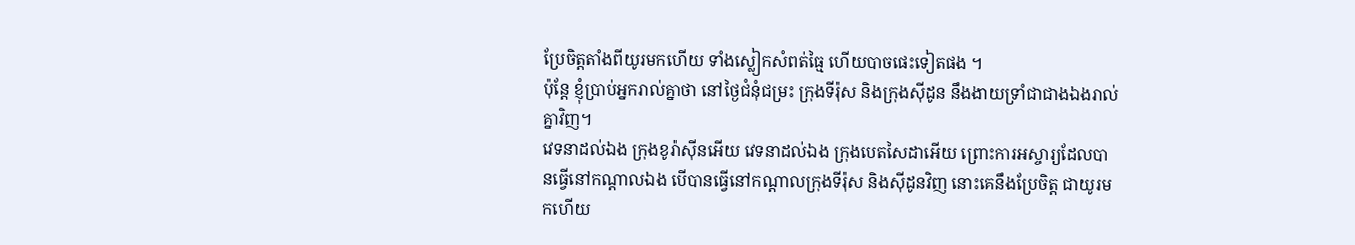ប្រែចិត្តតាំងពីយូរមកហើយ ទាំងស្លៀកសំពត់ធ្មៃ ហើយបាចផេះទៀតផង ។
ប៉ុន្តែ ខ្ញុំប្រាប់អ្នករាល់គ្នាថា នៅថ្ងៃជំនុំជម្រះ ក្រុងទីរ៉ុស និងក្រុងស៊ីដូន នឹងងាយទ្រាំជាជាងឯងរាល់គ្នាវិញ។
វេទនាដល់ឯង ក្រុងខូរ៉ាស៊ីនអើយ វេទនាដល់ឯង ក្រុងបេតសៃដាអើយ ព្រោះការអស្ចារ្យដែលបានធ្វើនៅកណ្តាលឯង បើបានធ្វើនៅកណ្តាលក្រុងទីរ៉ុស និងស៊ីដូនវិញ នោះគេនឹងប្រែចិត្ត ជាយូរមកហើយ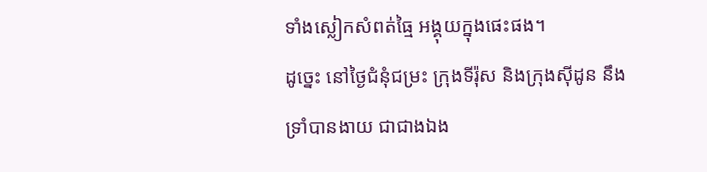ទាំងស្លៀកសំពត់ធ្មៃ អង្គុយក្នុងផេះផង។
ដូច្នេះ នៅថ្ងៃជំនុំជម្រះ ក្រុងទីរ៉ុស និងក្រុងស៊ីដូន នឹងទ្រាំបានងាយ ជាជាងឯង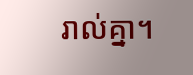រាល់គ្នា។